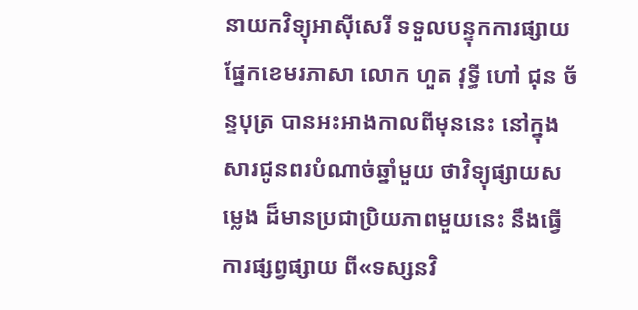នាយកវិទ្យុអាស៊ីសេរី ទទួលបន្ទុកការផ្សាយ ផ្នែកខេមរភាសា លោក ហួត វុទ្ធី ហៅ ជុន ច័ន្ទបុត្រ បានអះអាងកាលពីមុននេះ នៅក្នុងសារជូនពរបំណាច់ឆ្នាំមួយ ថាវិទ្យុផ្សាយសម្លេង ដ៏មានប្រជាប្រិយភាពមួយនេះ នឹងធ្វើការផ្សព្វផ្សាយ ពី«ទស្សនវិ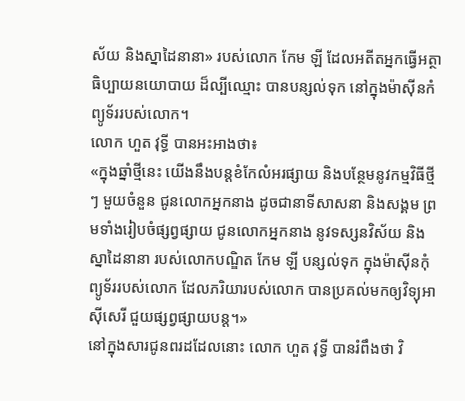ស័យ និងស្នាដៃនានា» របស់លោក កែម ឡី ដែលអតីតអ្នកធ្វើអត្ថាធិប្បាយនយោបាយ ដ៏ល្បីឈ្មោះ បានបន្សល់ទុក នៅក្នុងម៉ាស៊ីនកំព្យូទ័ររបស់លោក។
លោក ហួត វុទ្ធី បានអះអាងថា៖
«ក្នុងឆ្នាំថ្មីនេះ យើងនឹងបន្តខំកែលំអរផ្សាយ និងបន្ថែមនូវកម្មវិធីថ្មីៗ មួយចំនួន ជូនលោកអ្នកនាង ដូចជានាទីសាសនា និងសង្គម ព្រមទាំងរៀបចំផ្សព្វផ្សាយ ជូនលោកអ្នកនាង នូវទស្សនវិស័យ និងស្នាដៃនានា របស់លោកបណ្ឌិត កែម ឡី បន្សល់ទុក ក្នុងម៉ាស៊ីនកុំព្យូទ័ររបស់លោក ដែលភរិយារបស់លោក បានប្រគល់មកឲ្យវិទ្យុអាស៊ីសេរី ជួយផ្សព្វផ្សាយបន្ត។»
នៅក្នុងសារជូនពរដដែលនោះ លោក ហួត វុទ្ធី បានរំពឹងថា វិ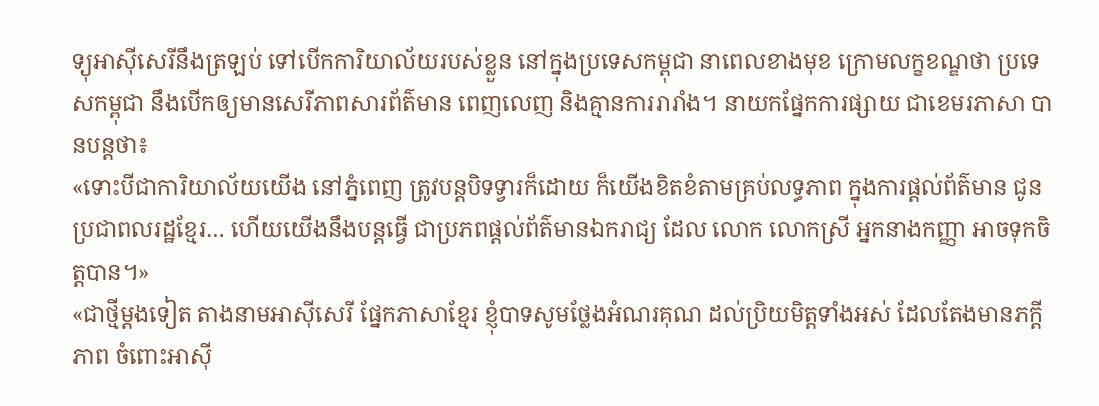ទ្យុអាស៊ីសេរីនឹងត្រឡប់ ទៅបើកការិយាល័យរបស់ខ្លួន នៅក្នុងប្រទេសកម្ពុជា នាពេលខាងមុខ ក្រោមលក្ខខណ្ឌថា ប្រទេសកម្ពុជា នឹងបើកឲ្យមានសេរីភាពសារព័ត៌មាន ពេញលេញ និងគ្មានការរារាំង។ នាយកផ្នែកការផ្សាយ ជាខេមរភាសា បានបន្តថា៖
«ទោះបីជាការិយាល័យយើង នៅភ្នំពេញ ត្រូវបន្តបិទទ្វារក៏ដោយ ក៏យើងខិតខំតាមគ្រប់លទ្ធភាព ក្នុងការផ្តល់ព័ត៌មាន ជូនប្រជាពលរដ្ឋខ្មែរ… ហើយយើងនឹងបន្តធ្វើ ជាប្រភពផ្តល់ព័ត៌មានឯករាជ្យ ដែល លោក លោកស្រី អ្នកនាងកញ្ញា អាចទុកចិត្តបាន។»
«ជាថ្មីម្តងទៀត តាងនាមអាស៊ីសេរី ផ្នែកភាសាខ្មែរ ខ្ញុំបាទសូមថ្លែងអំណរគុណ ដល់ប្រិយមិត្តទាំងអស់ ដែលតែងមានភក្តីភាព ចំពោះអាស៊ី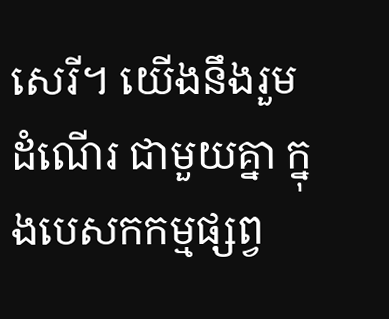សេរី។ យើងនឹងរួមដំណើរ ជាមួយគ្នា ក្នុងបេសកកម្មផ្សព្វ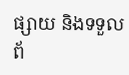ផ្សាយ និងទទួលព័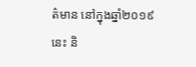ត៌មាន នៅក្នុងឆ្នាំ២០១៩នេះ និ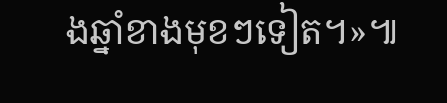ងឆ្នាំខាងមុខៗទៀត។»៕